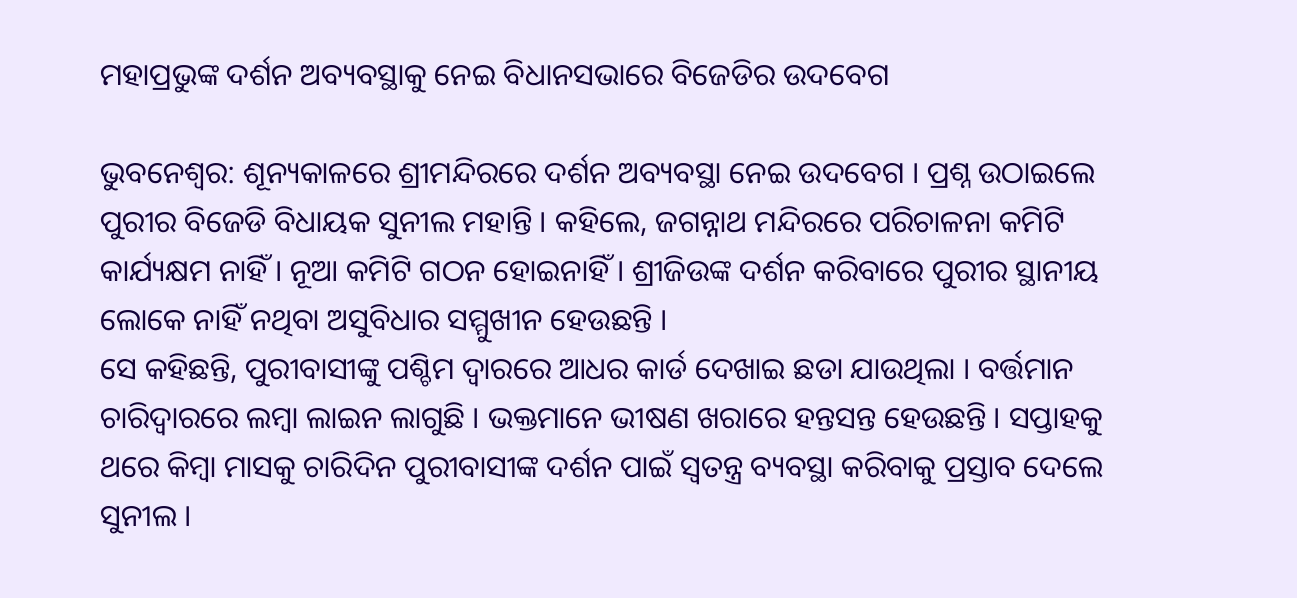ମହାପ୍ରଭୁଙ୍କ ଦର୍ଶନ ଅବ୍ୟବସ୍ଥାକୁ ନେଇ ବିଧାନସଭାରେ ବିଜେଡିର ଉଦବେଗ

ଭୁବନେଶ୍ବର: ଶୂନ୍ୟକାଳରେ ଶ୍ରୀମନ୍ଦିରରେ ଦର୍ଶନ ଅବ୍ୟବସ୍ଥା ନେଇ ଉଦବେଗ । ପ୍ରଶ୍ନ ଉଠାଇଲେ ପୁରୀର ବିଜେଡି ବିଧାୟକ ସୁନୀଲ ମହାନ୍ତି । କହିଲେ, ଜଗନ୍ନାଥ ମନ୍ଦିରରେ ପରିଚାଳନା କମିଟି କାର୍ଯ୍ୟକ୍ଷମ ନାହିଁ । ନୂଆ କମିଟି ଗଠନ ହୋଇନାହିଁ । ଶ୍ରୀଜିଉଙ୍କ ଦର୍ଶନ କରିବାରେ ପୁରୀର ସ୍ଥାନୀୟ ଲୋକେ ନାହିଁ ନଥିବା ଅସୁବିଧାର ସମ୍ମୁଖୀନ ହେଉଛନ୍ତି ।
ସେ କହିଛନ୍ତି, ପୁରୀବାସୀଙ୍କୁ ପଶ୍ଚିମ ଦ୍ୱାରରେ ଆଧର କାର୍ଡ ଦେଖାଇ ଛଡା ଯାଉଥିଲା । ବର୍ତ୍ତମାନ ଚାରିଦ୍ୱାରରେ ଲମ୍ବା ଲାଇନ ଲାଗୁଛି । ଭକ୍ତମାନେ ଭୀଷଣ ଖରାରେ ହନ୍ତସନ୍ତ ହେଉଛନ୍ତି । ସପ୍ତାହକୁ ଥରେ କିମ୍ବା ମାସକୁ ଚାରିଦିନ ପୁରୀବାସୀଙ୍କ ଦର୍ଶନ ପାଇଁ ସ୍ୱତନ୍ତ୍ର ବ୍ୟବସ୍ଥା କରିବାକୁ ପ୍ରସ୍ତାବ ଦେଲେ ସୁନୀଲ ।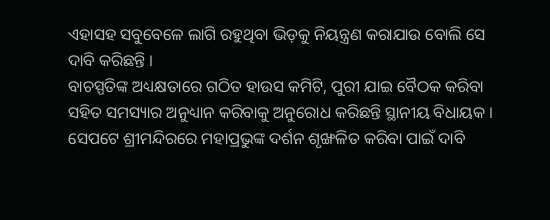ଏହାସହ ସବୁବେଳେ ଲାଗି ରହୁଥିବା ଭିଡ଼କୁ ନିୟନ୍ତ୍ରଣ କରାଯାଉ ବୋଲି ସେ ଦାବି କରିଛନ୍ତି ।
ବାଚସ୍ପତିଙ୍କ ଅଧ୍ୟକ୍ଷତାରେ ଗଠିତ ହାଉସ କମିଟି, ପୁରୀ ଯାଇ ବୈଠକ କରିବା ସହିତ ସମସ୍ୟାର ଅନୁଧ୍ୟାନ କରିବାକୁ ଅନୁରୋଧ କରିଛନ୍ତି ସ୍ଥାନୀୟ ବିଧାୟକ । ସେପଟେ ଶ୍ରୀମନ୍ଦିରରେ ମହାପ୍ରଭୁଙ୍କ ଦର୍ଶନ ଶୃଙ୍ଖଳିତ କରିବା ପାଇଁ ଦାବି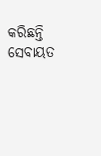କରିଛନ୍ତି ସେବାୟତ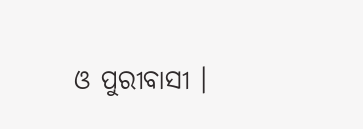ଓ ପୁରୀବାସୀ ।